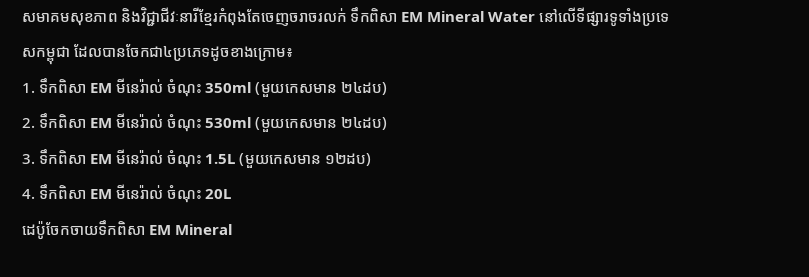សមាគមសុខភាព និងវិជ្ជាជីវៈនារីខ្មែរកំពុងតែចេញចរាចរលក់ ទឹកពិសា EM Mineral Water នៅលើទីផ្សារទូទាំងប្រទេសកម្ពុជា ដែលបានចែកជា៤ប្រភេទដូចខាងក្រោម៖
1. ទឹកពិសា EM មីនេរ៉ាល់ ចំណុះ 350ml (មួយកេសមាន ២៤ដប)
2. ទឹកពិសា EM មីនេរ៉ាល់ ចំណុះ 530ml (មួយកេសមាន ២៤ដប)
3. ទឹកពិសា EM មីនេរ៉ាល់ ចំណុះ 1.5L (មួយកេសមាន ១២ដប)
4. ទឹកពិសា EM មីនេរ៉ាល់ ចំណុះ 20L
ដេប៉ូចែកចាយទឹកពិសា EM Mineral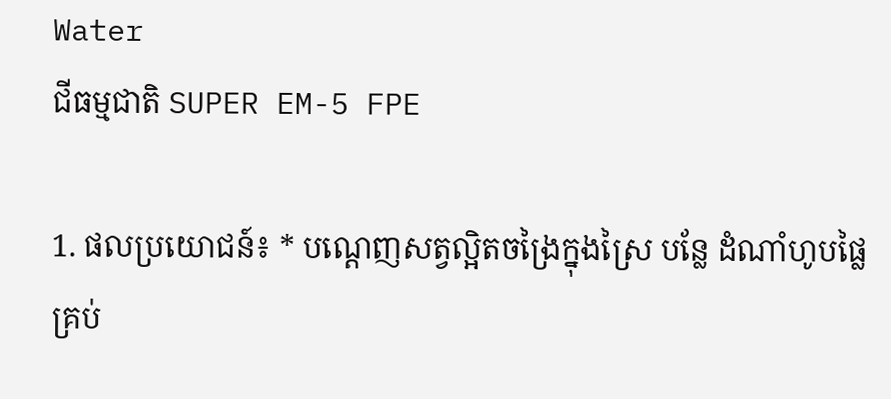Water
ជីធម្មជាតិ SUPER EM-5 FPE

1. ផលប្រយោជន៍៖ * បណ្តេញសត្វល្អិតចង្រៃក្នុងស្រៃ បន្លែ ដំណាំហូបផ្លៃគ្រប់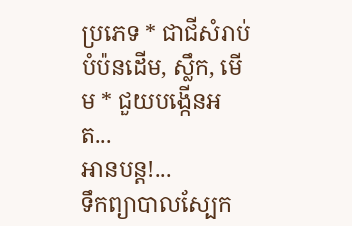ប្រភេទ * ជាជីសំរាប់បំប៉នដើម, ស្លឹក, មើម * ជួយបង្កើនអត...
អានបន្ត!...
ទឹកព្យាបាលស្បែក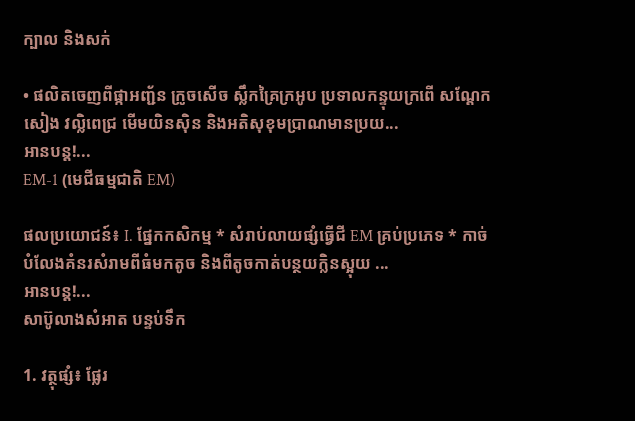ក្បាល និងសក់

• ផលិតចេញពីផ្កាអញ្ជ័ន ក្រូចសើច ស្លឹកគ្រៃក្រអូប ប្រទាលកន្ទុយក្រពើ សណ្តែកសៀង វល្លិពេជ្រ មើមយិនស៊ិន និងអតិសុខុមប្រាណមានប្រយ...
អានបន្ត!...
EM-1 (មេជីធម្មជាតិ EM)

ផលប្រយោជន៍៖ I. ផ្នែកកសិកម្ម * សំរាប់លាយផ្សំធ្វើជី EM គ្រប់ប្រភេទ * កាច់បំលែងគំនរសំរាមពីធំមកតូច និងពីតូចកាត់បន្ថយក្លិនស្អុយ ...
អានបន្ត!...
សាប៊ូលាងសំអាត បន្ទប់ទឹក

1. វត្ថុផ្សំ៖ ផ្លែរ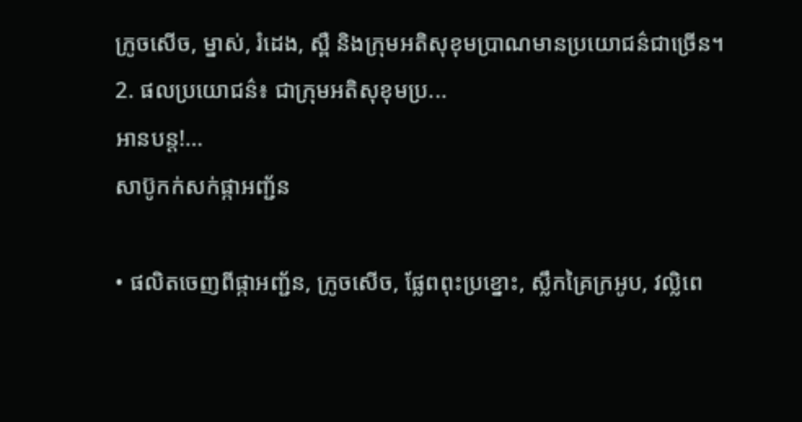ក្រូចសើច, ម្នាស់, រំដេង, ស្ពឺ និងក្រុមអតិសុខុមប្រាណមានប្រយោជន៌ជាច្រើន។
2. ផលប្រយោជន៌៖ ជាក្រុមអតិសុខុមប្រ...
អានបន្ត!...
សាប៊ូកក់សក់ផ្កាអញ្ជ័ន

• ផលិតចេញពីផ្កាអញ្ជ័ន, ក្រូចសើច, ផ្លែពពុះប្រខ្នោះ, ស្លឹកគ្រៃក្រអូប, វល្លិពេ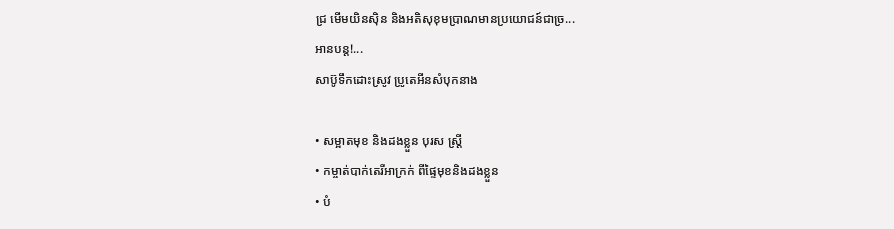ជ្រ មើមយិនស៊ិន និងអតិសុខុមប្រាណមានប្រយោជន៍ជាច្រ...
អានបន្ត!...
សាប៊ូទឹកដោះស្រូវ ប្រូតេអីនសំបុកនាង

• សម្អាតមុខ និងដងខ្លួន បុរស ស្រ្តី
• កម្ចាត់បាក់តេរីអាក្រក់ ពីផ្ទៃមុខនិងដងខ្លួន
• បំ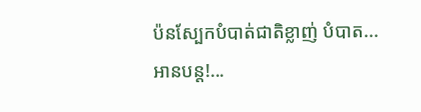ប៉នស្បែកបំបាត់ជាតិខ្លាញ់ បំបាត...
អានបន្ត!...